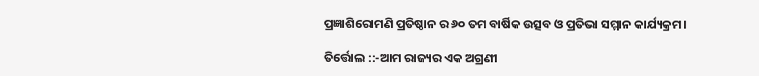ପ୍ରଜ୍ଞାଶିରୋମଣି ପ୍ରତିଷ୍ଠାନ ର ୬୦ ତମ ବାର୍ଷିକ ଉତ୍ସବ ଓ ପ୍ରତିଭା ସମ୍ମାନ କାର୍ଯ୍ୟକ୍ରମ।

ତିର୍ତ୍ତୋଲ ::-ଆମ ରାଜ୍ୟର ଏକ ଅଗ୍ରଣୀ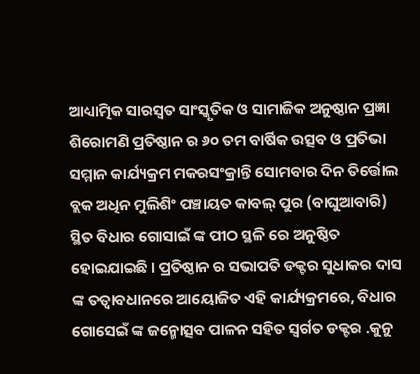ଆଧ୍ୟାତ୍ମିକ ସାରସ୍ଵତ ସାଂସ୍କୃତିକ ଓ ସାମାଜିକ ଅନୁଷ୍ଠାନ ପ୍ରଜ୍ଞା ଶିରୋମଣି ପ୍ରତିଷ୍ଠାନ ର ୬୦ ତମ ବାର୍ଷିକ ଉତ୍ସବ ଓ ପ୍ରତିଭା ସମ୍ମାନ କାର୍ଯ୍ୟକ୍ରମ ମକରସଂକ୍ରାନ୍ତି ସୋମବାର ଦିନ ତିର୍ତ୍ତୋଲ ବ୍ଲକ ଅଧିନ ମୁଲିଶିଂ ପଞ୍ଚାୟତ କାବଲ୍ ପୁର (ବାଘୁଆବାରି) ସ୍ଥିତ ବିଧାର ଗୋସାଇଁ ଙ୍କ ପୀଠ ସ୍ଥଳି ରେ ଅନୁଷ୍ଠିତ ହୋଇଯାଇଛି । ପ୍ରତିଷ୍ଠାନ ର ସଭାପତି ଡକ୍ଟର ସୁଧାକର ଦାସ ଙ୍କ ତତ୍ବାବଧାନରେ ଆୟୋଜିତ ଏହି କାର୍ଯ୍ୟକ୍ରମରେ, ବିଧାର ଗୋସେଇଁ ଙ୍କ ଜନ୍ମୋତ୍ସବ ପାଳନ ସହିତ ସ୍ୱର୍ଗତ ଡକ୍ଟର .କୁନୁ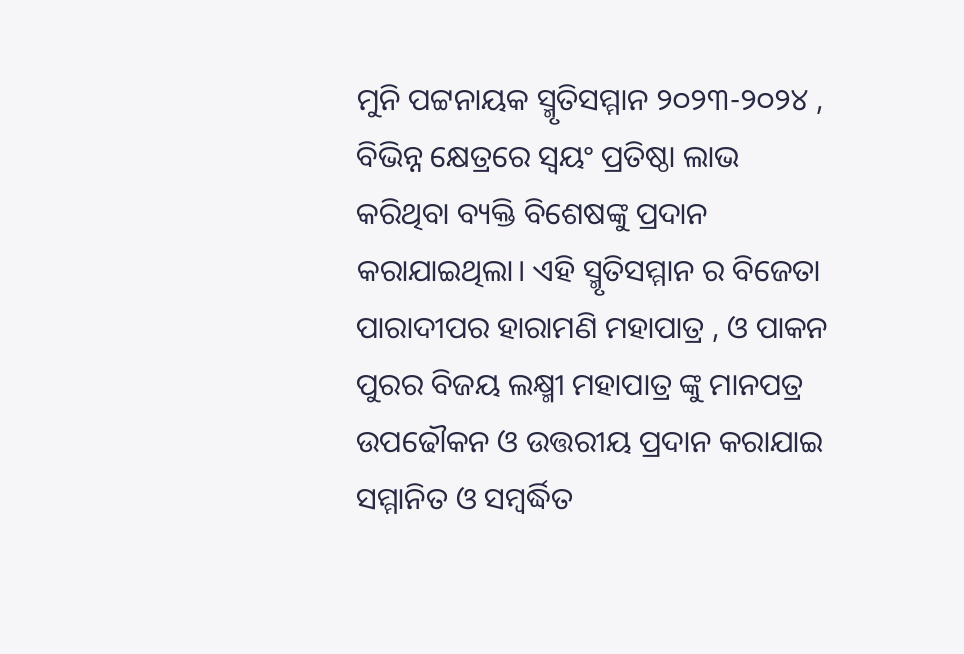ମୁନି ପଟ୍ଟନାୟକ ସ୍ମୃତିସମ୍ମାନ ୨୦୨୩-୨୦୨୪ , ବିଭିନ୍ନ କ୍ଷେତ୍ରରେ ସ୍ଵୟଂ ପ୍ରତିଷ୍ଠା ଲାଭ କରିଥିବା ବ୍ୟକ୍ତି ବିଶେଷଙ୍କୁ ପ୍ରଦାନ କରାଯାଇଥିଲା। ଏହି ସ୍ମୃତିସମ୍ମାନ ର ବିଜେତା ପାରାଦୀପର ହାରାମଣି ମହାପାତ୍ର , ଓ ପାକନ ପୁରର ବିଜୟ ଲକ୍ଷ୍ମୀ ମହାପାତ୍ର ଙ୍କୁ ମାନପତ୍ର ଉପଢୌକନ ଓ ଉତ୍ତରୀୟ ପ୍ରଦାନ କରାଯାଇ ସମ୍ମାନିତ ଓ ସମ୍ବର୍ଦ୍ଧିତ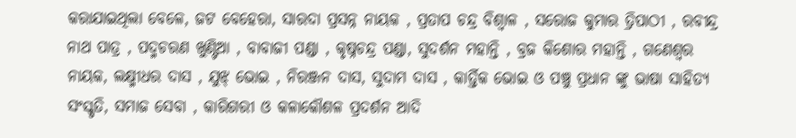କରାଯାଇଥିଲା ବେଳେ, ଜଟ ବେହେରା, ସାରଦା ପ୍ରସନ୍ନ ନାୟକ , ପ୍ରତାପ ଚନ୍ଦ୍ର ବିଶ୍ୱାଳ , ସରୋଜ କୁମାର ତ୍ରିପାଠୀ , ରବୀନ୍ଦ୍ର ନାଥ ପାତ୍ର , ପଦ୍ମଚରଣ ଖୁଣ୍ଟିଆ , ବାବାଜୀ ପଣ୍ଡା , କୃଷ୍ନଚନ୍ଦ୍ର ପଣ୍ଡା, ସୁଦର୍ଶନ ମହାନ୍ତି , ବ୍ରଜ କିଶୋର ମହାନ୍ତି , ଗଣେଶ୍ୱର ନାୟକ, ଲକ୍ଷ୍ମୀଧର ଦାସ , ଯୁଝ୍ ଭୋଇ , ନିରଞ୍ଜନ ଦାସ, ସୁଦାମ ଦାସ , କାର୍ତ୍ତିକ ଭୋଇ ଓ ପଞ୍ଚୁ ପ୍ରଧାନ ଙ୍କୁ ଭାଷା ସାହିତ୍ୟ ସଂସ୍କୃତି, ସମାଜ ସେବା , କାରିଗରୀ ଓ କଳାକୌଶଳ ପ୍ରଦର୍ଶନ ଆଦି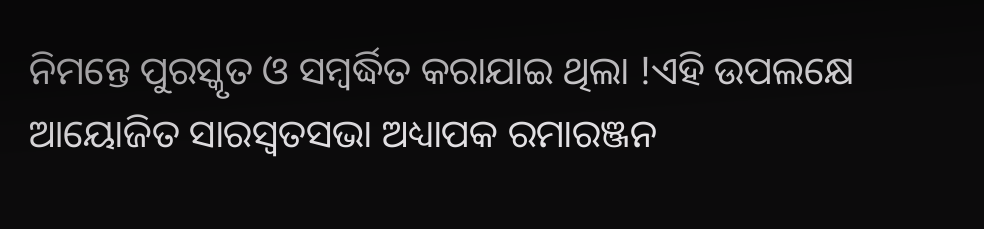ନିମନ୍ତେ ପୁରସ୍କୃତ ଓ ସମ୍ବର୍ଦ୍ଧିତ କରାଯାଇ ଥିଲା !ଏହି ଉପଲକ୍ଷେ ଆୟୋଜିତ ସାରସ୍ଵତସଭା ଅଧ୍ୟାପକ ରମାରଞ୍ଜନ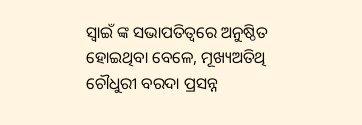ସ୍ୱାଇଁ ଙ୍କ ସଭାପତିତ୍ୱରେ ଅନୁଷ୍ଠିତ ହୋଇଥିବା ବେଳେ, ମୂଖ୍ୟଅତିଥି ଚୌଧୁରୀ ବରଦା ପ୍ରସନ୍ନ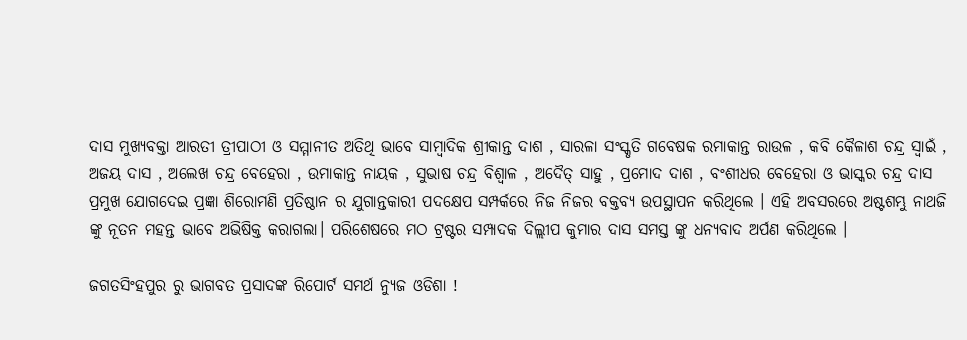ଦାସ ମୁଖ୍ୟବକ୍ତା ଆରତୀ ତ୍ରୀପାଠୀ ଓ ସମ୍ମାନୀତ ଅତିଥି ଭାବେ ସାମ୍ବାଦିକ ଶ୍ରୀକାନ୍ତ ଦାଶ , ସାରଳା ସଂସ୍କୃତି ଗବେଷକ ରମାକାନ୍ତ ରାଉଳ , କବି କୈଳାଶ ଚନ୍ଦ୍ର ସ୍ୱାଇଁ , ଅଜୟ ଦାସ , ଅଲେଖ ଚନ୍ଦ୍ର ବେହେରା , ଉମାକାନ୍ତ ନାୟକ , ସୁଭାଷ ଚନ୍ଦ୍ର ବିଶ୍ୱାଳ , ଅଦୈତ୍ ସାହୁ , ପ୍ରମୋଦ ଦାଶ , ବଂଶୀଧର ବେହେରା ଓ ଭାସ୍କର ଚନ୍ଦ୍ର ଦାସ ପ୍ରମୁଖ ଯୋଗଦେଇ ପ୍ରଜ୍ଞା ଶିରୋମଣି ପ୍ରତିଷ୍ଠାନ ର ଯୁଗାନ୍ତକାରୀ ପଦକ୍ଷେପ ସମ୍ପର୍କରେ ନିଜ ନିଜର ବକ୍ତବ୍ୟ ଉପସ୍ଥାପନ କରିଥିଲେ । ଏହି ଅବସରରେ ଅଷ୍ଟଶମ୍ଭୁ ନାଥଜି ଙ୍କୁ ନୂତନ ମହନ୍ତ ଭାବେ ଅଭିଷିକ୍ତ କରାଗଲା। ପରିଶେଷରେ ମଠ ଟ୍ରଷ୍ଟର ସମ୍ପାଦକ ଦିଲ୍ଲୀପ କୁମାର ଦାସ ସମସ୍ତ ଙ୍କୁ ଧନ୍ୟବାଦ ଅର୍ପଣ କରିଥିଲେ ।

ଜଗତସିଂହପୁର ରୁ ଭାଗବତ ପ୍ରସାଦଙ୍କ ରିପୋର୍ଟ ସମର୍ଥ ନ୍ୟୁଜ ଓଡିଶା !